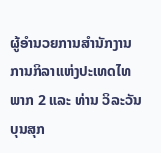ຜູ້ອຳນວຍການສຳນັກງານການກິລາແຫ່ງປະເທດໄທ ພາກ 2 ແລະ ທ່ານ ວິລະວັນ ບຸນສຸກ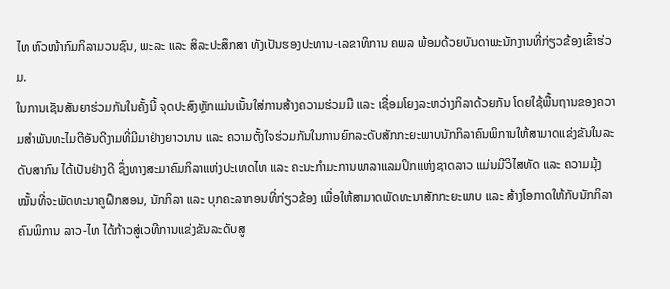ໄທ ຫົວໜ້າກົມກິລາມວນຊົນ, ພະລະ ແລະ ສິລະປະສຶກສາ ທັງເປັນຮອງປະທານ-ເລຂາທິການ ຄພລ ພ້ອມດ້ວຍບັນດາພະນັກງານທີ່ກ່ຽວຂ້ອງເຂົ້າຮ່ວມ.
ໃນການເຊັນສັນຍາຮ່ວມກັນໃນຄັ້ງນີ້ ຈຸດປະສົງຫຼັກແມ່ນເນັ້ນໃສ່ການສ້າງຄວາມຮ່ວມມື ແລະ ເຊື່ອມໂຍງລະຫວ່າງກິລາດ້ວຍກັນ ໂດຍໃຊ້ພື້ນຖານຂອງຄວາມສຳພັນທະໄມຕີອັນດີງາມທີ່ມີມາຢ່າງຍາວນານ ແລະ ຄວາມຕັ້ງໃຈຮ່ວມກັນໃນການຍົກລະດັບສັກກະຍະພາບນັກກິລາຄົນພິການໃຫ້ສາມາດແຂ່ງຂັນໃນລະດັບສາກົນ ໄດ້ເປັນຢ່າງດີ ຊຶ່ງທາງສະມາຄົມກິລາແຫ່ງປະເທດໄທ ແລະ ຄະນະກຳມະການພາລາແລມປິກແຫ່ງຊາດລາວ ແມ່ນມີວິໄສທັດ ແລະ ຄວາມມຸ້ງໝັ້ນທີ່ຈະພັດທະນາຄູຝຶກສອນ, ນັກກິລາ ແລະ ບຸກຄະລາກອນທີ່ກ່ຽວຂ້ອງ ເພື່ອໃຫ້ສາມາດພັດທະນາສັກກະຍະພາບ ແລະ ສ້າງໂອກາດໃຫ້ກັບນັກກິລາຄົນພິການ ລາວ-ໄທ ໄດ້ກ້າວສູ່ເວທີການແຂ່ງຂັນລະດັບສູ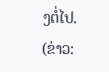ງຕໍ່ໄປ.
(ຂ່າວ: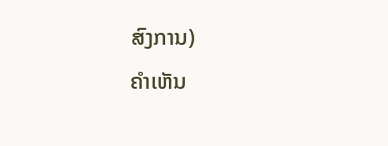ສົງການ)
ຄໍາເຫັນ